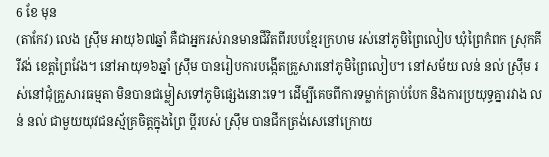6 ខែ មុន
(តាកែវ) លេង ស៊្រឹម អាយុ៦៧ឆ្នាំ គឺជាអ្នករស់រានមានជីវិតពីរបបខ្មែរក្រហម រស់នៅភូមិព្រៃលៀប ឃុំព្រៃកំពក ស្រុកគីរីវង់ ខេត្តព្រៃវែង។ នៅអាយុ១៦ឆ្នាំ ស៊្រឹម បានរៀបការបង្កើតគ្រួសារនៅភូមិព្រៃលៀប។ នៅសម័យ លន់ នល់ ស៊្រឹម រស់នៅជុំគ្រួសារធម្មតា មិនបានជម្លៀសទៅភូមិផ្សេងនោះទេ។ ដើម្បីគេចពីការទម្លាក់គ្រាប់បែក និងការប្រយុទ្ធគ្នារវាង លន់ នល់ ជាមួយយុវជនស្ម័គ្រចិត្តក្នុងព្រៃ ប្ដីរបស់ ស៊្រឹម បានជីកត្រង់សេនៅក្រោយ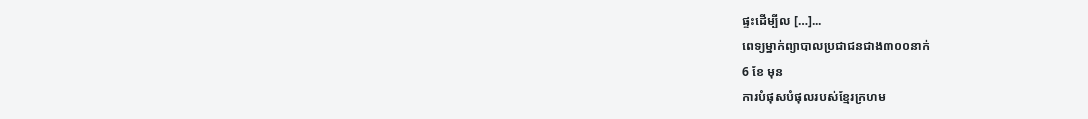ផ្ទះដើម្បីល […]...
ពេទ្យម្នាក់ព្យាបាលប្រជាជនជាង៣០០នាក់
6 ខែ មុន
ការបំផុសបំផុលរបស់ខ្មែរក្រហម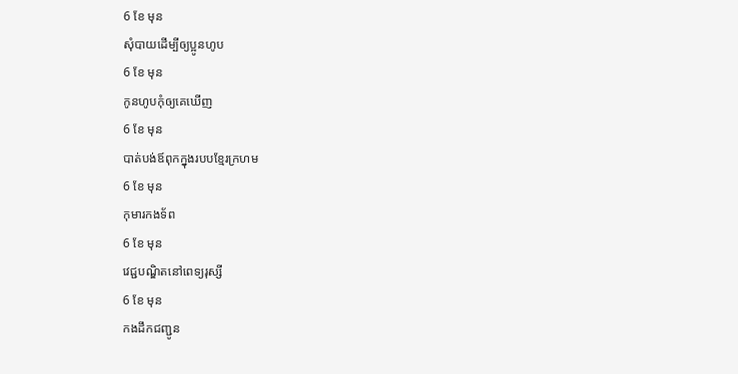6 ខែ មុន
សុំបាយដើម្បីឲ្យប្អូនហូប
6 ខែ មុន
កូនហូបកុំឲ្យគេឃើញ
6 ខែ មុន
បាត់បង់ឪពុកក្នុងរបបខ្មែរក្រហម
6 ខែ មុន
កុមារកងទ័ព
6 ខែ មុន
វេជ្ជបណ្ឌិតនៅពេទ្យរុស្សី
6 ខែ មុន
កងដឹកជញ្ជូន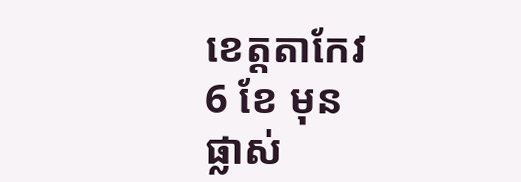ខេត្តតាកែវ
6 ខែ មុន
ផ្លាស់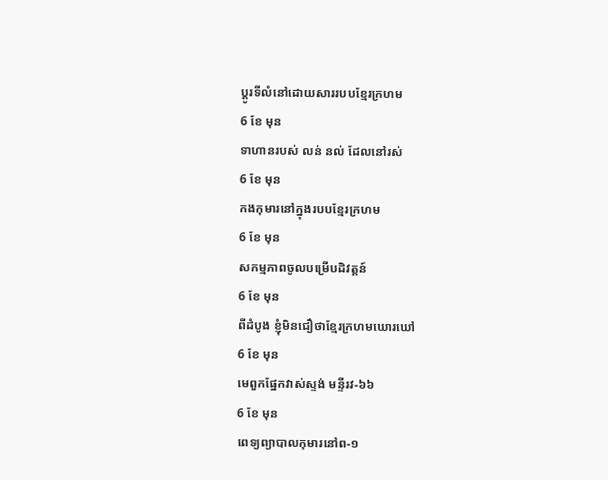ប្ដូរទីលំនៅដោយសាររបបខ្មែរក្រហម
6 ខែ មុន
ទាហានរបស់ លន់ នល់ ដែលនៅរស់
6 ខែ មុន
កងកុមារនៅក្នុងរបបខ្មែរក្រហម
6 ខែ មុន
សកម្មភាពចូលបម្រើបដិវត្តន៍
6 ខែ មុន
ពីដំបូង ខ្ញុំមិនជឿថាខ្មែរក្រហមឃោរឃៅ
6 ខែ មុន
មេពួកផ្នែកវាស់ស្ទង់ មន្ទីរវ-៦៦
6 ខែ មុន
ពេទ្យព្យាបាលកុមារនៅព-១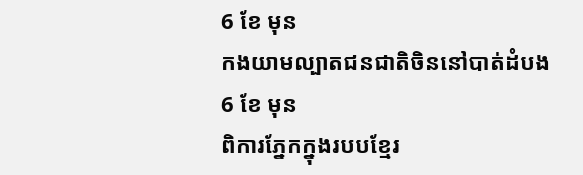6 ខែ មុន
កងយាមល្បាតជនជាតិចិននៅបាត់ដំបង
6 ខែ មុន
ពិការភ្នែកក្នុងរបបខ្មែរ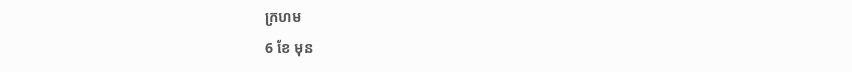ក្រហម
6 ខែ មុន